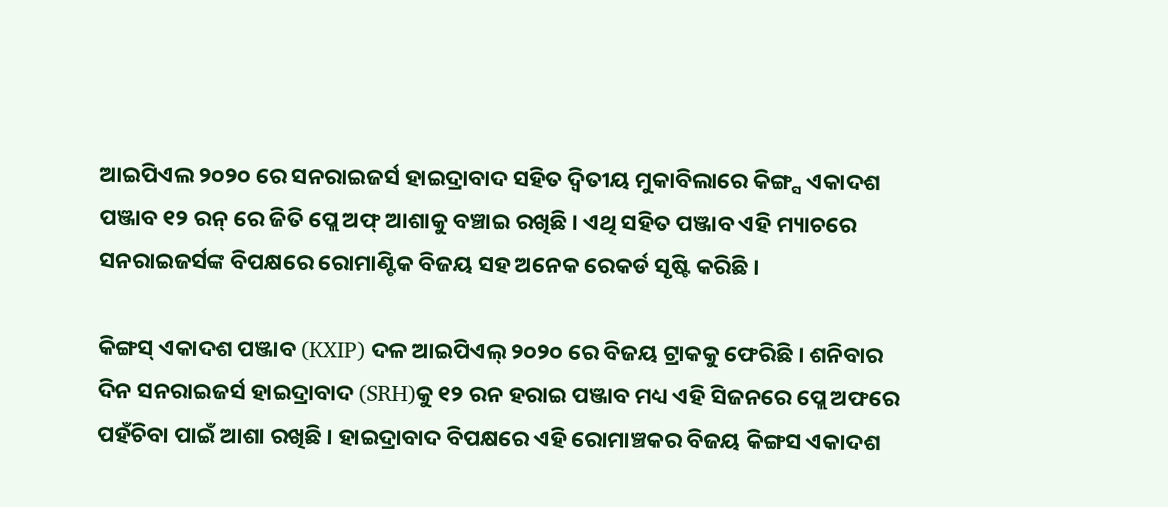ଆଇପିଏଲ ୨୦୨୦ ରେ ସନରାଇଜର୍ସ ହାଇଦ୍ରାବାଦ ସହିତ ଦ୍ୱିତୀୟ ମୁକାବିଲାରେ କିଙ୍ଗ୍ସ ଏକାଦଶ ପଞ୍ଜାବ ୧୨ ରନ୍ ରେ ଜିତି ପ୍ଲେ ଅଫ୍ ଆଶାକୁ ବଞ୍ଚାଇ ରଖିଛି । ଏଥି ସହିତ ପଞ୍ଜାବ ଏହି ମ୍ୟାଚରେ ସନରାଇଜର୍ସଙ୍କ ବିପକ୍ଷରେ ରୋମାଣ୍ଟିକ ବିଜୟ ସହ ଅନେକ ରେକର୍ଡ ସୃଷ୍ଟି କରିଛି ।

କିଙ୍ଗସ୍ ଏକାଦଶ ପଞ୍ଜାବ (KXIP) ଦଳ ଆଇପିଏଲ୍ ୨୦୨୦ ରେ ବିଜୟ ଟ୍ରାକକୁ ଫେରିଛି । ଶନିବାର ଦିନ ସନରାଇଜର୍ସ ହାଇଦ୍ରାବାଦ (SRH)କୁ ୧୨ ରନ ହରାଇ ପଞ୍ଜାବ ମଧ୍ୟ ଏହି ସିଜନରେ ପ୍ଲେ ଅଫରେ ପହଁଚିବା ପାଇଁ ଆଶା ରଖିଛି । ହାଇଦ୍ରାବାଦ ବିପକ୍ଷରେ ଏହି ରୋମାଞ୍ଚକର ବିଜୟ କିଙ୍ଗସ ଏକାଦଶ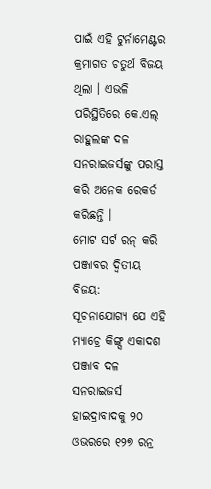ପାଇଁ ଏହି ଟୁର୍ନାମେଣ୍ଟର କ୍ରମାଗତ ଚତୁର୍ଥ ବିଜୟ ଥିଲା । ଏଭଳି ପରିସ୍ଥିତିରେ କେ.ଏଲ୍ ରାହୁଲଙ୍କ ଦଳ ସନରାଇଜର୍ସଙ୍କୁ ପରାସ୍ତ କରି ଅନେକ ରେକର୍ଡ କରିଛନ୍ତି ।
ମୋଟ ସର୍ଟ ରନ୍ କରି ପଞ୍ଜାବର ଦ୍ୱିତୀୟ ବିଜୟ:
ସୂଚନାଯୋଗ୍ୟ ଯେ ଏହି ମ୍ୟାଚ୍ରେ କିଙ୍ଗ୍ସ ଏକାଦଶ ପଞ୍ଜାବ ଦଳ ସନରାଇଜର୍ସ ହାଇଦ୍ରାବାଦକୁ ୨୦ ଓଭରରେ ୧୨୭ ରନ୍ର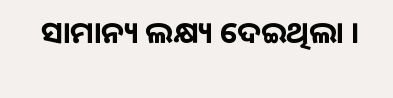ସାମାନ୍ୟ ଲକ୍ଷ୍ୟ ଦେଇଥିଲା ।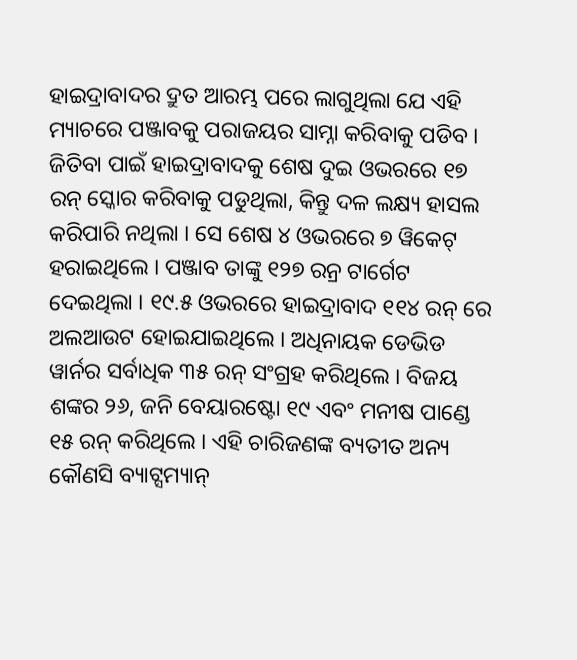ହାଇଦ୍ରାବାଦର ଦ୍ରୁତ ଆରମ୍ଭ ପରେ ଲାଗୁଥିଲା ଯେ ଏହି ମ୍ୟାଚରେ ପଞ୍ଜାବକୁ ପରାଜୟର ସାମ୍ନା କରିବାକୁ ପଡିବ ।
ଜିତିବା ପାଇଁ ହାଇଦ୍ରାବାଦକୁ ଶେଷ ଦୁଇ ଓଭରରେ ୧୭ ରନ୍ ସ୍କୋର କରିବାକୁ ପଡୁଥିଲା, କିନ୍ତୁ ଦଳ ଲକ୍ଷ୍ୟ ହାସଲ କରିପାରି ନଥିଲା । ସେ ଶେଷ ୪ ଓଭରରେ ୭ ୱିକେଟ୍ ହରାଇଥିଲେ । ପଞ୍ଜାବ ତାଙ୍କୁ ୧୨୭ ରନ୍ର ଟାର୍ଗେଟ ଦେଇଥିଲା । ୧୯.୫ ଓଭରରେ ହାଇଦ୍ରାବାଦ ୧୧୪ ରନ୍ ରେ ଅଲଆଉଟ ହୋଇଯାଇଥିଲେ । ଅଧିନାୟକ ଡେଭିଡ ୱାର୍ନର ସର୍ବାଧିକ ୩୫ ରନ୍ ସଂଗ୍ରହ କରିଥିଲେ । ବିଜୟ ଶଙ୍କର ୨୬, ଜନି ବେୟାରଷ୍ଟୋ ୧୯ ଏବଂ ମନୀଷ ପାଣ୍ଡେ ୧୫ ରନ୍ କରିଥିଲେ । ଏହି ଚାରିଜଣଙ୍କ ବ୍ୟତୀତ ଅନ୍ୟ କୌଣସି ବ୍ୟାଟ୍ସମ୍ୟାନ୍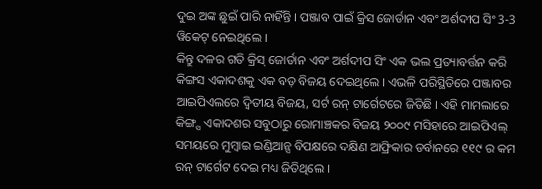ଦୁଇ ଅଙ୍କ ଛୁଇଁ ପାରି ନାହିଁନ୍ତି । ପଞ୍ଜାବ ପାଇଁ କ୍ରିସ ଜୋର୍ଡାନ ଏବଂ ଅର୍ଶଦୀପ ସିଂ 3-3 ୱିକେଟ୍ ନେଇଥିଲେ ।
କିନ୍ତୁ ଦଳର ଗତି କ୍ରିସ୍ ଜୋର୍ଡାନ ଏବଂ ଅର୍ଶଦୀପ ସିଂ ଏକ ଭଲ ପ୍ରତ୍ୟାବର୍ତ୍ତନ କରି କିଙ୍ଗସ ଏକାଦଶକୁ ଏକ ବଡ଼ ବିଜୟ ଦେଇଥିଲେ । ଏଭଳି ପରିସ୍ଥିତିରେ ପଞ୍ଜାବର ଆଇପିଏଲରେ ଦ୍ୱିତୀୟ ବିଜୟ, ସର୍ଟ ରନ୍ ଟାର୍ଗେଟରେ ଜିତିଛି । ଏହି ମାମଲାରେ କିଙ୍ଗ୍ସ ଏକାଦଶର ସବୁଠାରୁ ରୋମାଞ୍ଚକର ବିଜୟ ୨୦୦୯ ମସିହାରେ ଆଇପିଏଲ୍ ସମୟରେ ମୁମ୍ବାଇ ଇଣ୍ଡିଆନ୍ସ ବିପକ୍ଷରେ ଦକ୍ଷିଣ ଆଫ୍ରିକାର ଡର୍ବାନରେ ୧୧୯ ର କମ ରନ୍ ଟାର୍ଗେଟ ଦେଇ ମଧ୍ୟ ଜିତିଥିଲେ ।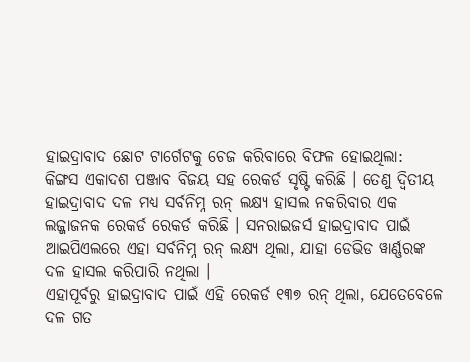ହାଇଦ୍ରାବାଦ ଛୋଟ ଟାର୍ଗେଟକୁ ଚେଜ କରିବାରେ ବିଫଳ ହୋଇଥିଲା:
କିଙ୍ଗସ ଏକାଦଶ ପଞ୍ଜାବ ବିଜୟ ସହ ରେକର୍ଡ ସୃଷ୍ଟି କରିଛି । ତେଣୁ ଦ୍ୱିତୀୟ ହାଇଦ୍ରାବାଦ ଦଳ ମଧ୍ୟ ସର୍ବନିମ୍ନ ରନ୍ ଲକ୍ଷ୍ୟ ହାସଲ ନକରିବାର ଏକ ଲଜ୍ଜାଜନକ ରେକର୍ଡ ରେକର୍ଡ କରିଛି । ସନରାଇଜର୍ସ ହାଇଦ୍ରାବାଦ ପାଇଁ ଆଇପିଏଲରେ ଏହା ସର୍ବନିମ୍ନ ରନ୍ ଲକ୍ଷ୍ୟ ଥିଲା, ଯାହା ଡେଭିଡ ୱାର୍ଣ୍ଣରଙ୍କ ଦଳ ହାସଲ କରିପାରି ନଥିଲା ।
ଏହାପୂର୍ବରୁ ହାଇଦ୍ରାବାଦ ପାଇଁ ଏହି ରେକର୍ଡ ୧୩୭ ରନ୍ ଥିଲା, ଯେତେବେଳେ ଦଳ ଗତ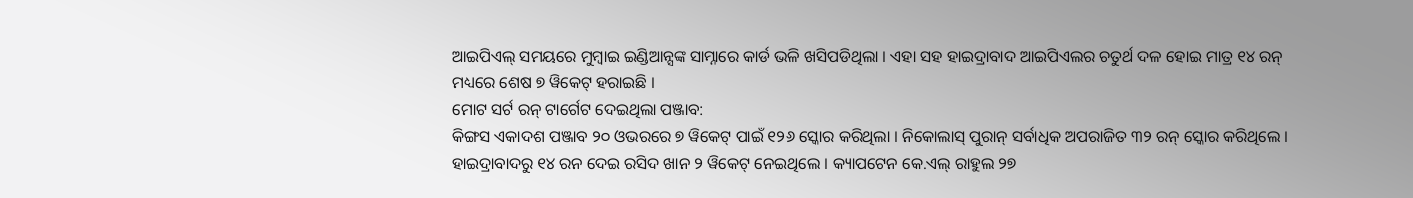ଆଇପିଏଲ୍ ସମୟରେ ମୁମ୍ବାଇ ଇଣ୍ଡିଆନ୍ସଙ୍କ ସାମ୍ନାରେ କାର୍ଡ ଭଳି ଖସିପଡିଥିଲା । ଏହା ସହ ହାଇଦ୍ରାବାଦ ଆଇପିଏଲର ଚତୁର୍ଥ ଦଳ ହୋଇ ମାତ୍ର ୧୪ ରନ୍ ମଧ୍ୟରେ ଶେଷ ୭ ୱିକେଟ୍ ହରାଇଛି ।
ମୋଟ ସର୍ଟ ରନ୍ ଟାର୍ଗେଟ ଦେଇଥିଲା ପଞ୍ଜାବ:
କିଙ୍ଗସ ଏକାଦଶ ପଞ୍ଜାବ ୨୦ ଓଭରରେ ୭ ୱିକେଟ୍ ପାଇଁ ୧୨୬ ସ୍କୋର କରିଥିଲା । ନିକୋଲାସ୍ ପୁରାନ୍ ସର୍ବାଧିକ ଅପରାଜିତ ୩୨ ରନ୍ ସ୍କୋର କରିଥିଲେ । ହାଇଦ୍ରାବାଦରୁ ୧୪ ରନ ଦେଇ ରସିଦ ଖାନ ୨ ୱିକେଟ୍ ନେଇଥିଲେ । କ୍ୟାପଟେନ କେ.ଏଲ୍ ରାହୁଲ ୨୭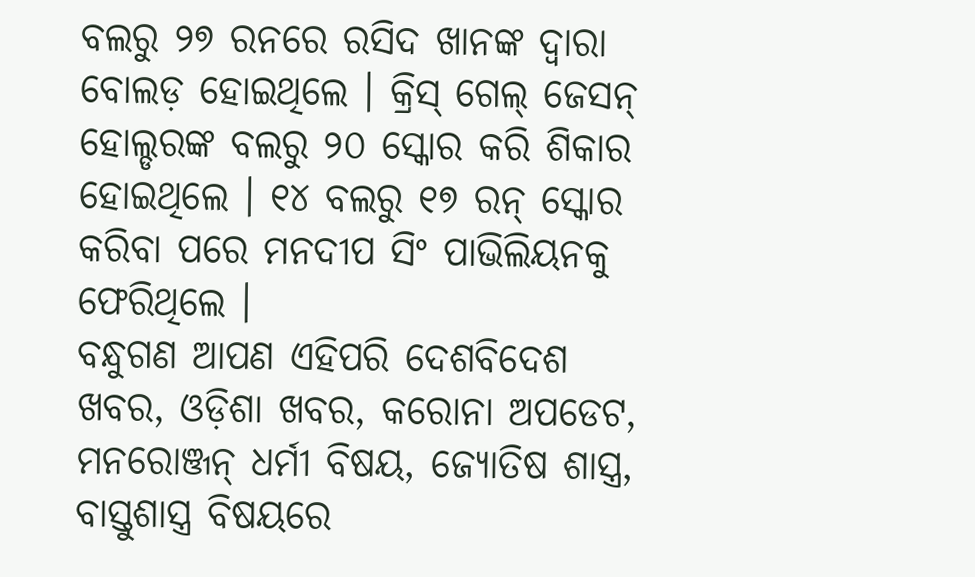ବଲରୁ ୨୭ ରନରେ ରସିଦ ଖାନଙ୍କ ଦ୍ୱାରା ବୋଲଡ଼ ହୋଇଥିଲେ । କ୍ରିସ୍ ଗେଲ୍ ଜେସନ୍ ହୋଲ୍ଡରଙ୍କ ବଲରୁ ୨୦ ସ୍କୋର କରି ଶିକାର ହୋଇଥିଲେ । ୧୪ ବଲରୁ ୧୭ ରନ୍ ସ୍କୋର କରିବା ପରେ ମନଦୀପ ସିଂ ପାଭିଲିୟନକୁ ଫେରିଥିଲେ ।
ବନ୍ଧୁଗଣ ଆପଣ ଏହିପରି ଦେଶବିଦେଶ ଖବର, ଓଡ଼ିଶା ଖବର, କରୋନା ଅପଡେଟ, ମନରୋଞ୍ଜନ୍ ଧର୍ମୀ ବିଷୟ, ଜ୍ୟୋତିଷ ଶାସ୍ତ୍ର, ବାସ୍ତୁଶାସ୍ତ୍ର ବିଷୟରେ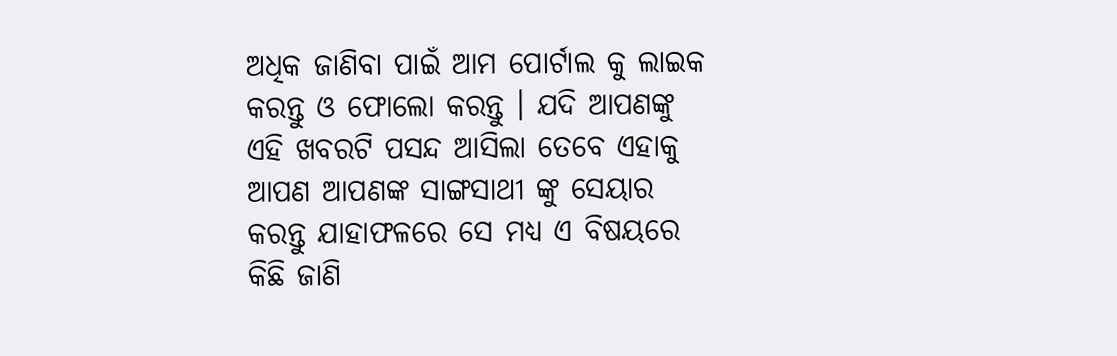ଅଧିକ ଜାଣିବା ପାଇଁ ଆମ ପୋର୍ଟାଲ କୁ ଲାଇକ କରନ୍ତୁ ଓ ଫୋଲୋ କରନ୍ତୁ । ଯଦି ଆପଣଙ୍କୁ ଏହି ଖବରଟି ପସନ୍ଦ ଆସିଲା ତେବେ ଏହାକୁ ଆପଣ ଆପଣଙ୍କ ସାଙ୍ଗସାଥୀ ଙ୍କୁ ସେୟାର କରନ୍ତୁ ଯାହାଫଳରେ ସେ ମଧ୍ୟ ଏ ବିଷୟରେ କିଛି ଜାଣି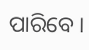ପାରିବେ ।